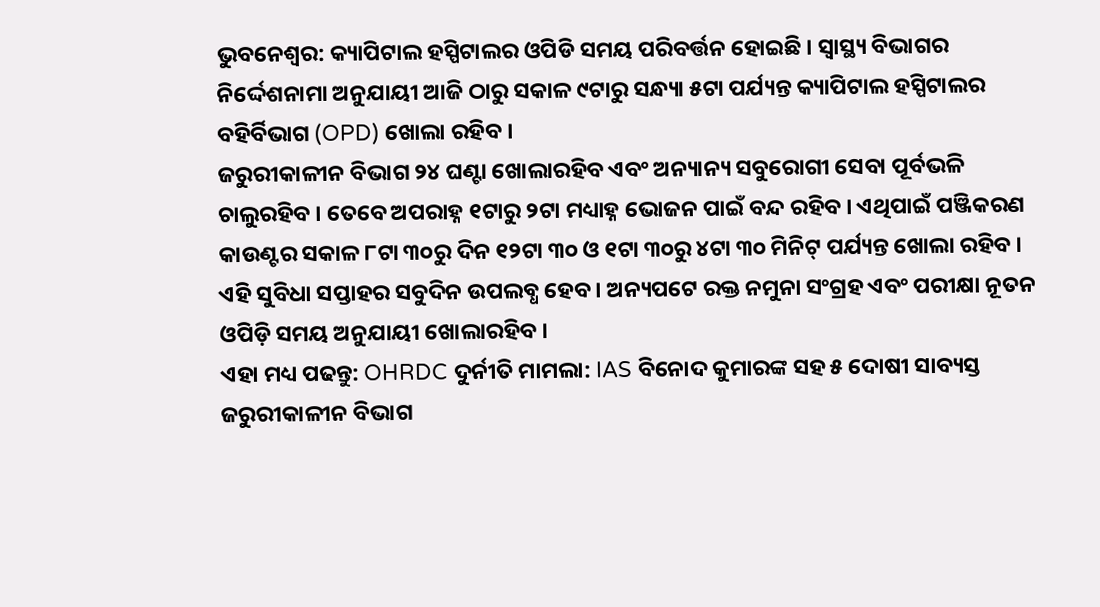ଭୁବନେଶ୍ବର: କ୍ୟାପିଟାଲ ହସ୍ପିଟାଲର ଓପିଡି ସମୟ ପରିବର୍ତ୍ତନ ହୋଇଛି । ସ୍ୱାସ୍ଥ୍ୟ ବିଭାଗର ନିର୍ଦ୍ଦେଶନାମା ଅନୁଯାୟୀ ଆଜି ଠାରୁ ସକାଳ ୯ଟାରୁ ସନ୍ଧ୍ୟା ୫ଟା ପର୍ଯ୍ୟନ୍ତ କ୍ୟାପିଟାଲ ହସ୍ପିଟାଲର ବହିର୍ବିଭାଗ (OPD) ଖୋଲା ରହିବ ।
ଜରୁରୀକାଳୀନ ବିଭାଗ ୨୪ ଘଣ୍ଟା ଖୋଲାରହିବ ଏବଂ ଅନ୍ୟାନ୍ୟ ସବୁରୋଗୀ ସେବା ପୂର୍ବଭଳି ଚାଲୁରହିବ । ତେବେ ଅପରାହ୍ନ ୧ଟାରୁ ୨ଟା ମଧ୍ୟାହ୍ନ ଭୋଜନ ପାଇଁ ବନ୍ଦ ରହିବ । ଏଥିପାଇଁ ପଞ୍ଜିକରଣ କାଉଣ୍ଟର ସକାଳ ୮ଟା ୩୦ରୁ ଦିନ ୧୨ଟା ୩୦ ଓ ୧ଟା ୩୦ରୁ ୪ଟା ୩୦ ମିନିଟ୍ ପର୍ଯ୍ୟନ୍ତ ଖୋଲା ରହିବ । ଏହି ସୁବିଧା ସପ୍ତାହର ସବୁଦିନ ଉପଲବ୍ଧ ହେବ । ଅନ୍ୟପଟେ ରକ୍ତ ନମୁନା ସଂଗ୍ରହ ଏବଂ ପରୀକ୍ଷା ନୂତନ ଓପିଡ଼ି ସମୟ ଅନୁଯାୟୀ ଖୋଲାରହିବ ।
ଏହା ମଧ୍ୟ ପଢନ୍ତୁ: OHRDC ଦୁର୍ନୀତି ମାମଲା: IAS ବିନୋଦ କୁମାରଙ୍କ ସହ ୫ ଦୋଷୀ ସାବ୍ୟସ୍ତ
ଜରୁରୀକାଳୀନ ବିଭାଗ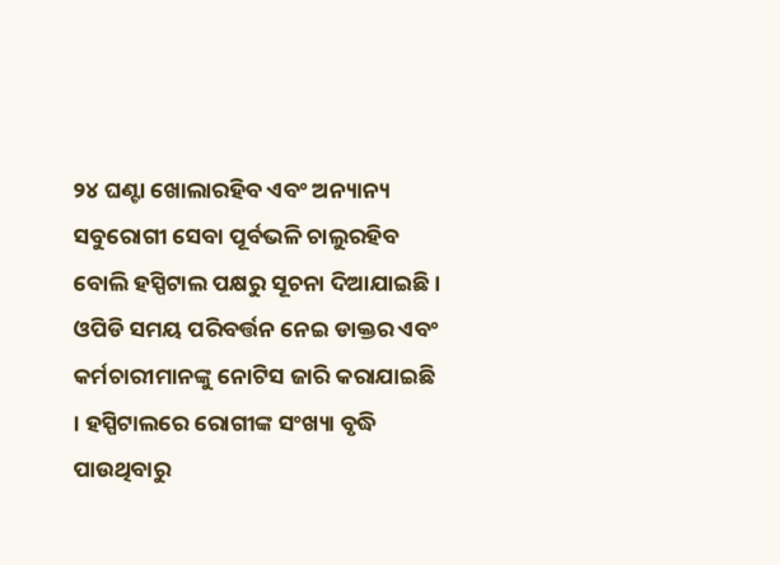୨୪ ଘଣ୍ଟା ଖୋଲାରହିବ ଏବଂ ଅନ୍ୟାନ୍ୟ ସବୁରୋଗୀ ସେବା ପୂର୍ବଭଳି ଚାଲୁରହିବ ବୋଲି ହସ୍ପିଟାଲ ପକ୍ଷରୁ ସୂଚନା ଦିଆଯାଇଛି । ଓପିଡି ସମୟ ପରିବର୍ତ୍ତନ ନେଇ ଡାକ୍ତର ଏବଂ କର୍ମଚାରୀମାନଙ୍କୁ ନୋଟିସ ଜାରି କରାଯାଇଛି । ହସ୍ପିଟାଲରେ ରୋଗୀଙ୍କ ସଂଖ୍ୟା ବୃଦ୍ଧି ପାଉଥିବାରୁ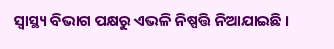ସ୍ବାସ୍ଥ୍ୟ ବିଭାଗ ପକ୍ଷରୁ ଏଭଳି ନିଷ୍ପତ୍ତି ନିଆଯାଇଛି ।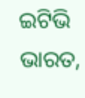ଇଟିଭି ଭାରତ,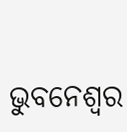ଭୁବନେଶ୍ବର